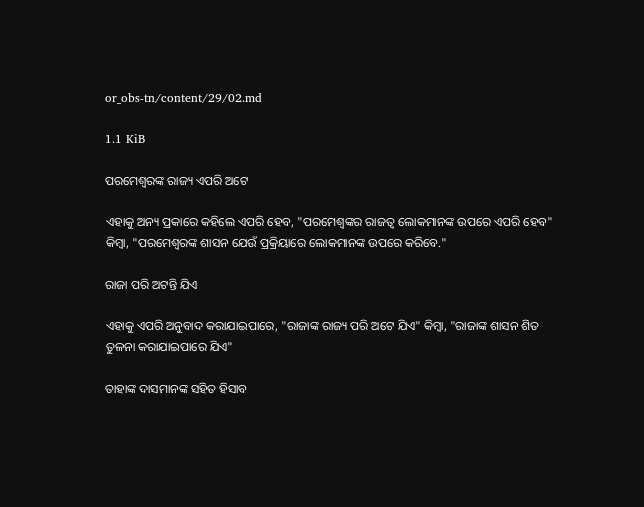or_obs-tn/content/29/02.md

1.1 KiB

ପରମେଶ୍ଵରଙ୍କ ରାଜ୍ୟ ଏପରି ଅଟେ

ଏହାକୁ ଅନ୍ୟ ପ୍ରକାରେ କହିଲେ ଏପରି ହେବ, "ପରମେଶ୍ଵଙ୍କର ରାଜତ୍ବ ଲୋକମାନଙ୍କ ଉପରେ ଏପରି ହେବ" କିମ୍ବା, "ପରମେଶ୍ଵରଙ୍କ ଶାସନ ଯେଉଁ ପ୍ରକ୍ରିୟାରେ ଲୋକମାନଙ୍କ ଉପରେ କରିବେ."

ରାଜା ପରି ଅଟନ୍ତି ଯିଏ

ଏହାକୁ ଏପରି ଅନୁବାଦ କରାଯାଇପାରେ, "ରାଜାଙ୍କ ରାଜ୍ୟ ପରି ଅଟେ ଯିଏ" କିମ୍ବା, "ରାଜାଙ୍କ ଶାସନ ଶିତ ତୁଳନା କରାଯାଇପାରେ ଯିଏ"

ତାହାଙ୍କ ଦାସମାନଙ୍କ ସହିତ ହିସାବ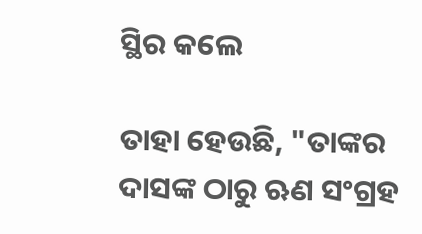ସ୍ଥିର କଲେ

ତାହା ହେଉଛି, "ତାଙ୍କର ଦାସଙ୍କ ଠାରୁ ଋଣ ସଂଗ୍ରହ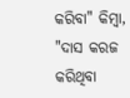କରିବା" କିମ୍ବା, "ଦାସ କରଜ କରିଥିବା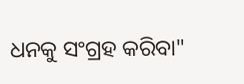ଧନକୁ ସଂଗ୍ରହ କରିବା"